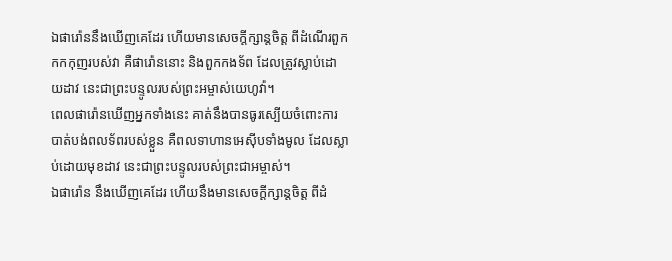ឯផារ៉ោននឹងឃើញគេដែរ ហើយមានសេចក្ដីក្សាន្តចិត្ត ពីដំណើរពួកកកកុញរបស់វា គឺផារ៉ោននោះ និងពួកកងទ័ព ដែលត្រូវស្លាប់ដោយដាវ នេះជាព្រះបន្ទូលរបស់ព្រះអម្ចាស់យេហូវ៉ា។
ពេលផារ៉ោនឃើញអ្នកទាំងនេះ គាត់នឹងបានធូរស្បើយចំពោះការបាត់បង់ពលទ័ពរបស់ខ្លួន គឺពលទាហានអេស៊ីបទាំងមូល ដែលស្លាប់ដោយមុខដាវ នេះជាព្រះបន្ទូលរបស់ព្រះជាអម្ចាស់។
ឯផារ៉ោន នឹងឃើញគេដែរ ហើយនឹងមានសេចក្ដីក្សាន្តចិត្ត ពីដំ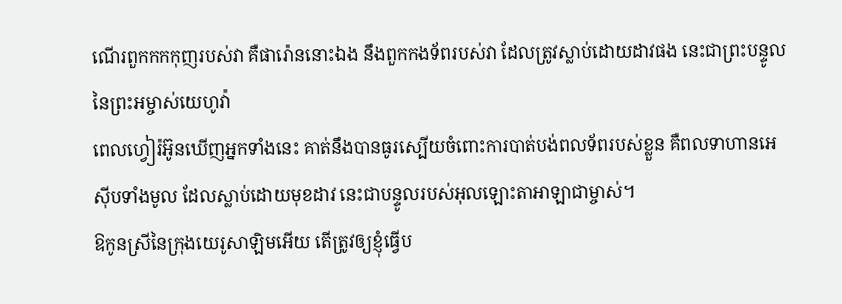ណើរពួកកកកុញរបស់វា គឺផារ៉ោននោះឯង នឹងពួកកងទ័ពរបស់វា ដែលត្រូវស្លាប់ដោយដាវផង នេះជាព្រះបន្ទូលនៃព្រះអម្ចាស់យេហូវ៉ា
ពេលហ្វៀរ៉អ៊ូនឃើញអ្នកទាំងនេះ គាត់នឹងបានធូរស្បើយចំពោះការបាត់បង់ពលទ័ពរបស់ខ្លួន គឺពលទាហានអេស៊ីបទាំងមូល ដែលស្លាប់ដោយមុខដាវ នេះជាបន្ទូលរបស់អុលឡោះតាអាឡាជាម្ចាស់។
ឱកូនស្រីនៃក្រុងយេរូសាឡិមអើយ តើត្រូវឲ្យខ្ញុំធ្វើប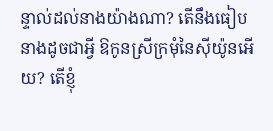ន្ទាល់ដល់នាងយ៉ាងណា? តើនឹងធៀបនាងដូចជាអ្វី ឱកូនស្រីក្រមុំនៃស៊ីយ៉ូនអើយ? តើខ្ញុំ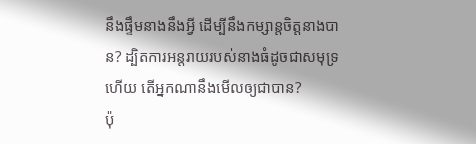នឹងផ្ទឹមនាងនឹងអ្វី ដើម្បីនឹងកម្សាន្តចិត្តនាងបាន? ដ្បិតការអន្តរាយរបស់នាងធំដូចជាសមុទ្រហើយ តើអ្នកណានឹងមើលឲ្យជាបាន?
ប៉ុ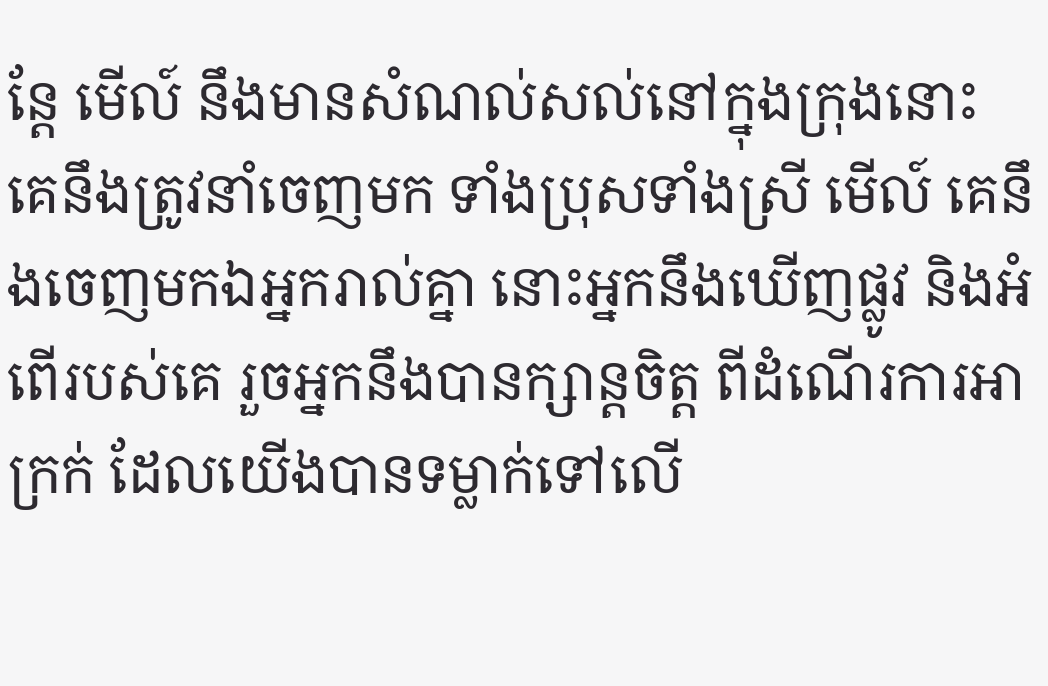ន្តែ មើល៍ នឹងមានសំណល់សល់នៅក្នុងក្រុងនោះ គេនឹងត្រូវនាំចេញមក ទាំងប្រុសទាំងស្រី មើល៍ គេនឹងចេញមកឯអ្នករាល់គ្នា នោះអ្នកនឹងឃើញផ្លូវ និងអំពើរបស់គេ រួចអ្នកនឹងបានក្សាន្តចិត្ត ពីដំណើរការអាក្រក់ ដែលយើងបានទម្លាក់ទៅលើ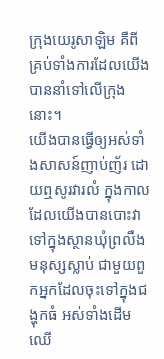ក្រុងយេរូសាឡិម គឺពីគ្រប់ទាំងការដែលយើងបាននាំទៅលើក្រុងនោះ។
យើងបានធ្វើឲ្យអស់ទាំងសាសន៍ញាប់ញ័រ ដោយឮសូរវារលំ ក្នុងកាលដែលយើងបានបោះវា ទៅក្នុងស្ថានឃុំព្រលឹងមនុស្សស្លាប់ ជាមួយពួកអ្នកដែលចុះទៅក្នុងជង្ហុកធំ អស់ទាំងដើមឈើ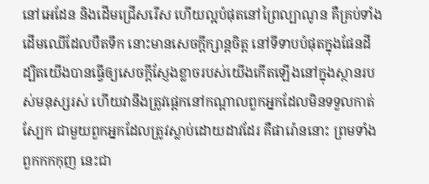នៅអេដែន និងដើមជ្រើសរើស ហើយល្អបំផុតនៅព្រៃល្បាណូន គឺគ្រប់ទាំងដើមឈើដែលបឺតទឹក នោះមានសេចក្ដីក្សាន្តចិត្ត នៅទីទាបបំផុតក្នុងផែនដី
ដ្បិតយើងបានធ្វើឲ្យសេចក្ដីស្ញែងខ្លាចរបស់យើងកើតឡើងនៅក្នុងស្ថានរបស់មនុស្សរស់ ហើយវានឹងត្រូវផ្តេកនៅកណ្ដាលពួកអ្នកដែលមិនទទួលកាត់ស្បែក ជាមួយពួកអ្នកដែលត្រូវស្លាប់ដោយដាវដែរ គឺផារ៉ោននោះ ព្រមទាំងពួកកកកុញ នេះជា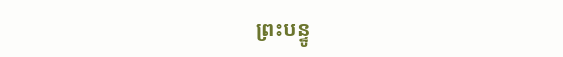ព្រះបន្ទូ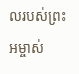លរបស់ព្រះអម្ចាស់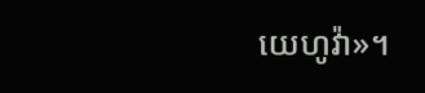យេហូវ៉ា»។